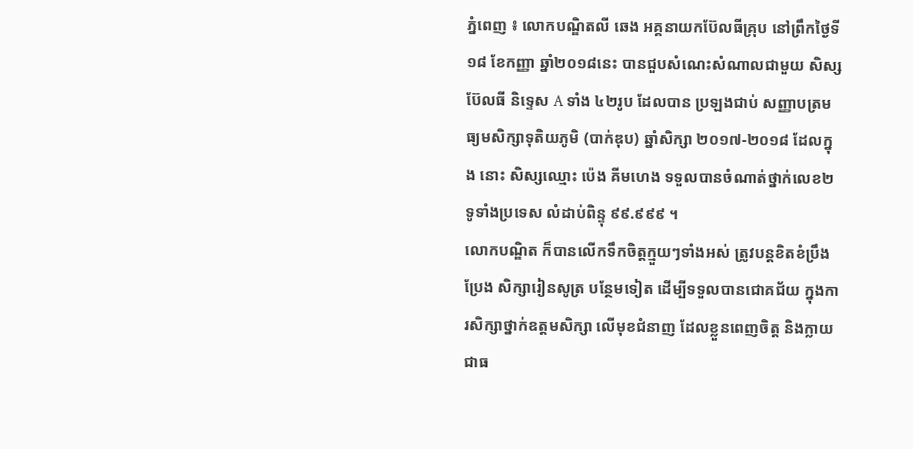ភ្នំពេញ ៖ លោកបណ្ឌិតលី ឆេង អគ្គនាយកប៊ែលធីគ្រុប នៅព្រឹកថ្ងៃទី១៨ ខែកញ្ញា ឆ្នាំ២០១៨នេះ បានជួបសំណេះសំណាលជាមួយ សិស្សប៊ែលធី និទ្ទេស A ទាំង ៤២រូប ដែលបាន ប្រឡងជាប់ សញ្ញាបត្រមធ្យមសិក្សាទុតិយភូមិ (បាក់ឌុប) ឆ្នាំសិក្សា ២០១៧-២០១៨ ដែលក្នុង នោះ សិស្សឈ្មោះ ប៉េង គីមហេង ទទួលបានចំណាត់ថ្នាក់លេខ២ ទូទាំងប្រទេស លំដាប់ពិន្ទុ ៩៩.៩៩៩ ។
លោកបណ្ឌិត ក៏បានលើកទឹកចិត្តក្មួយៗទាំងអស់ ត្រូវបន្តខិតខំប្រឹងប្រែង សិក្សារៀនសូត្រ បន្ថែមទៀត ដើម្បីទទួលបានជោគជ័យ ក្នុងការសិក្សាថ្នាក់ឧត្តមសិក្សា លើមុខជំនាញ ដែលខ្លួនពេញចិត្ត និងក្លាយជាធ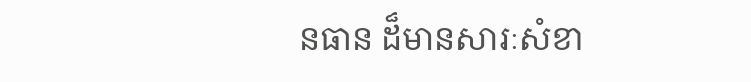នធាន ដ៏មានសារៈសំខា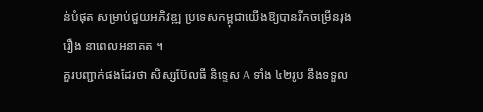ន់បំផុត សម្រាប់ជួយអភិវឌ្ឍ ប្រទេសកម្ពុជាយើងឱ្យបានរីកចម្រើនរុងរឿង នាពេលអនាគត ។
គួរបញ្ជាក់ផងដែរថា សិស្សប៊ែលធី និទ្ទេស A ទាំង ៤២រូប នឹងទទួល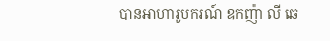បានអាហារូបករណ៍ ឧកញ៉ា លី ឆេ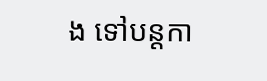ង ទៅបន្តកា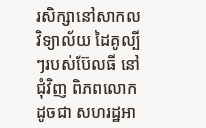រសិក្សានៅសាកលវិទ្យាល័យ ដៃគូល្បីៗរបស់ប៊ែលធី នៅជុំវិញ ពិភពលោក ដូចជា សហរដ្ឋអា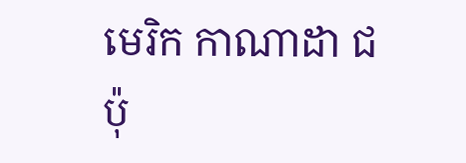មេរិក កាណាដា ជប៉ុ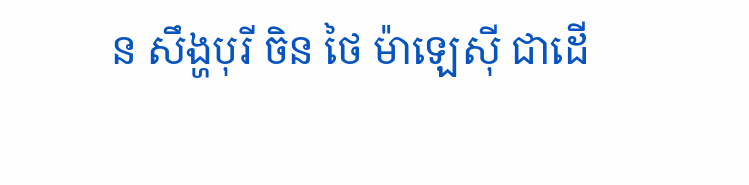ន សឹង្ហបុរី ចិន ថៃ ម៉ាឡេស៊ី ជាដើ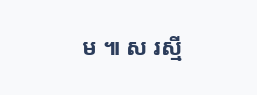ម ៕ ស រស្មី